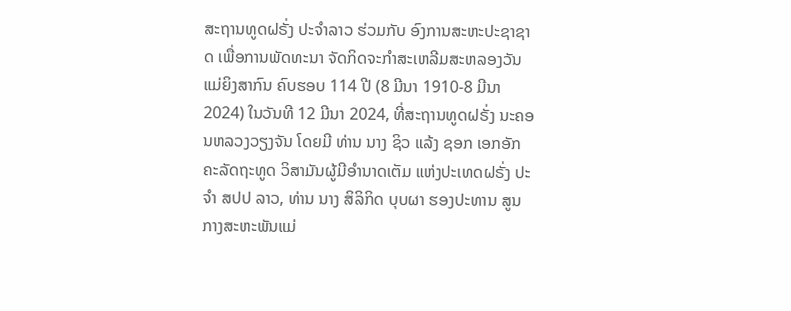ສະຖານທູດຝຣັ່ງ ປະຈຳລາວ ຮ່ວມກັບ ອົງການສະຫະປະຊາຊາດ ເພື່ອການພັດທະນາ ຈັດກິດຈະກຳສະເຫລີມສະຫລອງວັນແມ່ຍິງສາກົນ ຄົບຮອບ 114 ປີ (8 ມີນາ 1910-8 ມີນາ 2024) ໃນວັນທີ 12 ມີນາ 2024, ທີ່ສະຖານທູດຝຣັ່ງ ນະຄອນຫລວງວຽງຈັນ ໂດຍມີ ທ່ານ ນາງ ຊິວ ແລ້ງ ຊອກ ເອກອັກຄະລັດຖະທູດ ວິສາມັນຜູ້ມີອຳນາດເຕັມ ແຫ່ງປະເທດຝຣັ່ງ ປະຈໍາ ສປປ ລາວ, ທ່ານ ນາງ ສິລິກິດ ບຸບຜາ ຮອງປະທານ ສູນກາງສະຫະພັນແມ່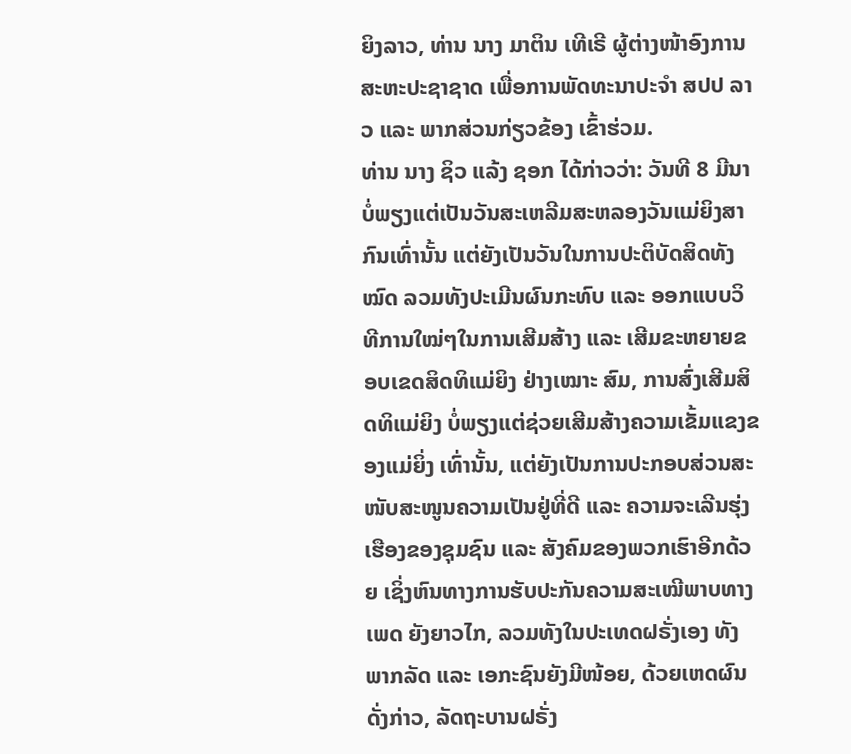ຍິງລາວ, ທ່ານ ນາງ ມາຕິນ ເທີເຣີ ຜູ້ຕ່າງໜ້າອົງການສະຫະປະຊາຊາດ ເພື່ອການພັດທະນາປະຈໍາ ສປປ ລາວ ແລະ ພາກສ່ວນກ່ຽວຂ້ອງ ເຂົ້າຮ່ວມ.
ທ່ານ ນາງ ຊິວ ແລ້ງ ຊອກ ໄດ້ກ່າວວ່າ: ວັນທີ 8 ມີນາ ບໍ່ພຽງແຕ່ເປັນວັນສະເຫລີມສະຫລອງວັນແມ່ຍິງສາກົນເທົ່ານັ້ນ ແຕ່ຍັງເປັນວັນໃນການປະຕິບັດສິດທັງໝົດ ລວມທັງປະເມີນຜົນກະທົບ ແລະ ອອກແບບວິທີການໃໝ່ໆໃນການເສີມສ້າງ ແລະ ເສີມຂະຫຍາຍຂອບເຂດສິດທິແມ່ຍິງ ຢ່າງເໝາະ ສົມ, ການສົ່ງເສີມສິດທິແມ່ຍິງ ບໍ່ພຽງແຕ່ຊ່ວຍເສີມສ້າງຄວາມເຂັ້ມແຂງຂອງແມ່ຍິ່ງ ເທົ່ານັ້ນ, ແຕ່ຍັງເປັນການປະກອບສ່ວນສະໜັບສະໜູນຄວາມເປັນຢູ່ທີ່ດີ ແລະ ຄວາມຈະເລີນຮຸ່ງເຮືອງຂອງຊຸມຊົນ ແລະ ສັງຄົມຂອງພວກເຮົາອີກດ້ວຍ ເຊິ່ງຫົນທາງການຮັບປະກັນຄວາມສະເໝີພາບທາງເພດ ຍັງຍາວໄກ, ລວມທັງໃນປະເທດຝຣັ່ງເອງ ທັງພາກລັດ ແລະ ເອກະຊົນຍັງມີໜ້ອຍ, ດ້ວຍເຫດຜົນດັ່ງກ່າວ, ລັດຖະບານຝຣັ່ງ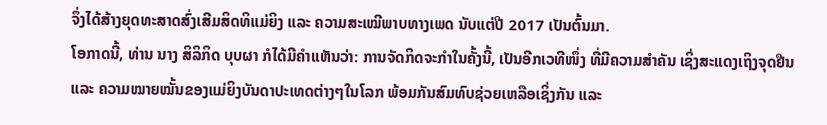ຈຶ່ງໄດ້ສ້າງຍຸດທະສາດສົ່ງເສີມສິດທິແມ່ຍິງ ແລະ ຄວາມສະເໝີພາບທາງເພດ ນັບແຕ່ປີ 2017 ເປັນຕົ້ນມາ.
ໂອກາດນີ້, ທ່ານ ນາງ ສິລິກິດ ບຸບຜາ ກໍໄດ້ມີຄໍາເເຫັນວ່າ: ການຈັດກິດຈະກຳໃນຄັ້ງນີ້, ເປັນອີກເວທີໜຶ່ງ ທີ່ມີຄວາມສຳຄັນ ເຊິ່ງສະແດງເຖິງຈຸດຢືນ ແລະ ຄວາມໝາຍໝັ້ນຂອງແມ່ຍິງບັນດາປະເທດຕ່າງໆໃນໂລກ ພ້ອມກັນສົມທົບຊ່ວຍເຫລືອເຊິ່ງກັນ ແລະ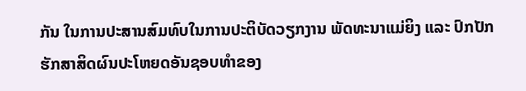ກັນ ໃນການປະສານສົມທົບໃນການປະຕິບັດວຽກງານ ພັດທະນາແມ່ຍິງ ແລະ ປົກປັກຮັກສາສິດຜົນປະໂຫຍດອັນຊອບທຳຂອງ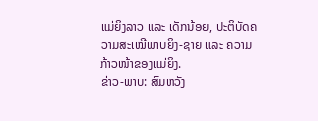ແມ່ຍິງລາວ ແລະ ເດັກນ້ອຍ, ປະຕິບັດຄວາມສະເໝີພາບຍິງ-ຊາຍ ແລະ ຄວາມກ້າວໜ້າຂອງແມ່ຍິງ.
ຂ່າວ-ພາບ: ສົມຫວັງ